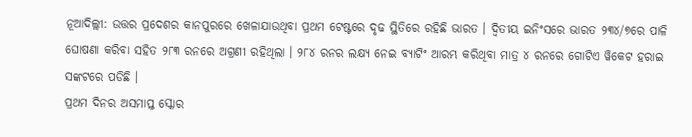ନୂଆଦିଲ୍ଲୀ: ଉତ୍ତର ପ୍ରଦେଶର କାନପୁରରେ ଖେଳାଯାଉଥିବା ପ୍ରଥମ ଟେଷ୍ଟରେ ଦୃଢ ସ୍ଥିତିରେ ରହିଛି ଭାରତ । ଦ୍ୱିତୀୟ ଇନିଂସରେ ଭାରତ ୨୩୪/୭ରେ ପାଳି ଘୋଷଣା କରିବା ସହିତ ୨୮୩ ରନରେ ଅଗ୍ରଣୀ ରହିଥିଲା । ୨୮୪ ରନର ଲକ୍ଷ୍ୟ ନେଇ ବ୍ୟାଟିଂ ଆରମ୍ଭ କରିଥିବା ମାତ୍ର ୪ ରନରେ ଗୋଟିଏ ୱିକେଟ ହରାଇ ସଙ୍କଟରେ ପଡିଛି ।
ପ୍ରଥମ ଦିନର ଅସମାପ୍ତ ସ୍କୋର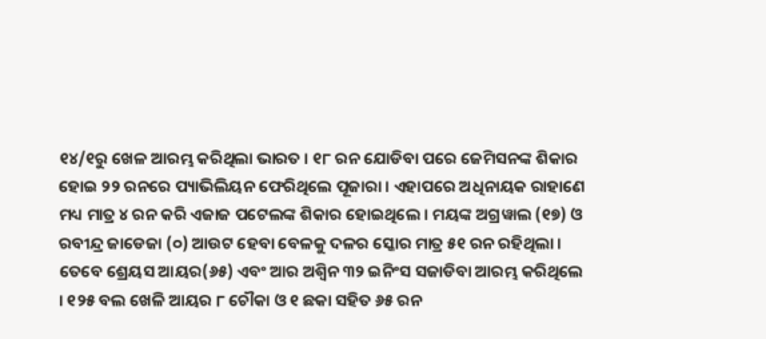୧୪/୧ରୁ ଖେଳ ଆରମ୍ଭ କରିଥିଲା ଭାରତ । ୧୮ ରନ ଯୋଡିବା ପରେ ଜେମିସନଙ୍କ ଶିକାର ହୋଇ ୨୨ ରନରେ ପ୍ୟାଭିଲିୟନ ଫେରିଥିଲେ ପୂଜାରା । ଏହାପରେ ଅଧିନାୟକ ରାହାଣେ ମଧ୍ୟ ମାତ୍ର ୪ ରନ କରି ଏଜାଜ ପଟେଲଙ୍କ ଶିକାର ହୋଇଥିଲେ । ମୟଙ୍କ ଅଗ୍ରୱାଲ (୧୭) ଓ ରବୀନ୍ଦ୍ର ଜାଡେଜା (୦) ଆଉଟ ହେବା ବେଳକୁ ଦଳର ସ୍କୋର ମାତ୍ର ୫୧ ରନ ରହିଥିଲା । ତେବେ ଶ୍ରେୟସ ଆୟର(୬୫) ଏବଂ ଆର ଅଶ୍ୱିନ ୩୨ ଇନିଂସ ସଜାଡିବା ଆରମ୍ଭ କରିଥିଲେ । ୧୨୫ ବଲ ଖେଳି ଆୟର ୮ ଚୌକା ଓ ୧ ଛକା ସହିତ ୬୫ ରନ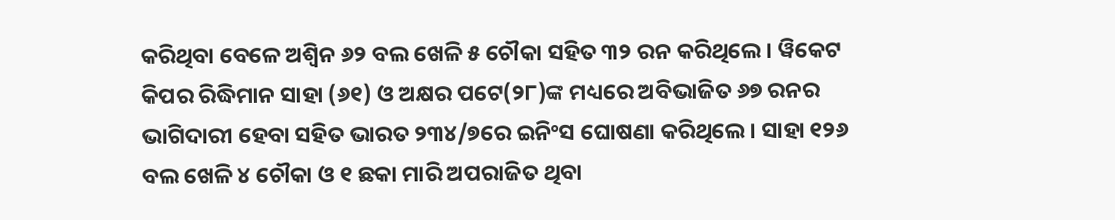କରିଥିବା ବେଳେ ଅଶ୍ୱିନ ୬୨ ବଲ ଖେଳି ୫ ଚୌକା ସହିତ ୩୨ ରନ କରିଥିଲେ । ୱିକେଟ କିପର ରିଦ୍ଧିମାନ ସାହା (୬୧) ଓ ଅକ୍ଷର ପଟେ(୨୮)ଙ୍କ ମଧ୍ୟରେ ଅବିଭାଜିତ ୬୭ ରନର ଭାଗିଦାରୀ ହେବା ସହିତ ଭାରତ ୨୩୪/୭ରେ ଇନିଂସ ଘୋଷଣା କରିଥିଲେ । ସାହା ୧୨୬ ବଲ ଖେଳି ୪ ଚୌକା ଓ ୧ ଛକା ମାରି ଅପରାଜିତ ଥିବା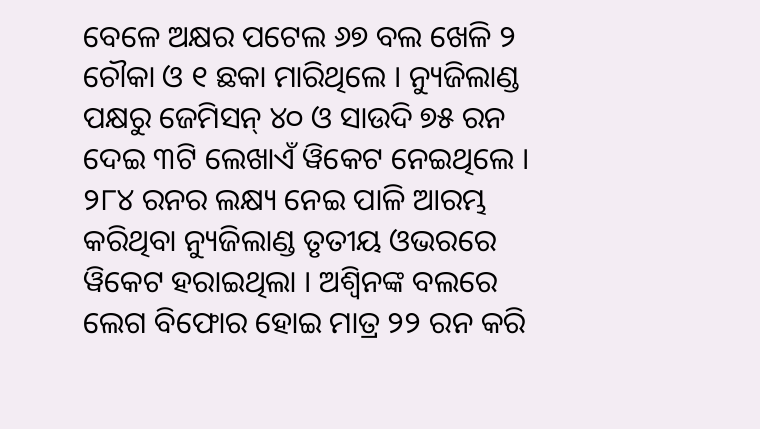ବେଳେ ଅକ୍ଷର ପଟେଲ ୬୭ ବଲ ଖେଳି ୨ ଚୌକା ଓ ୧ ଛକା ମାରିଥିଲେ । ନ୍ୟୁଜିଲାଣ୍ଡ ପକ୍ଷରୁ ଜେମିସନ୍ ୪୦ ଓ ସାଉଦି ୭୫ ରନ ଦେଇ ୩ଟି ଲେଖାଏଁ ୱିକେଟ ନେଇଥିଲେ । ୨୮୪ ରନର ଲକ୍ଷ୍ୟ ନେଇ ପାଳି ଆରମ୍ଭ କରିଥିବା ନ୍ୟୁଜିଲାଣ୍ଡ ତୃତୀୟ ଓଭରରେ ୱିକେଟ ହରାଇଥିଲା । ଅଶ୍ୱିନଙ୍କ ବଲରେ ଲେଗ ବିଫୋର ହୋଇ ମାତ୍ର ୨୨ ରନ କରି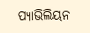ପ୍ୟାଭିଲିୟନ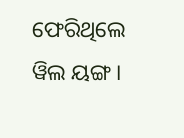ଫେରିଥିଲେ ୱିଲ ୟଙ୍ଗ ।